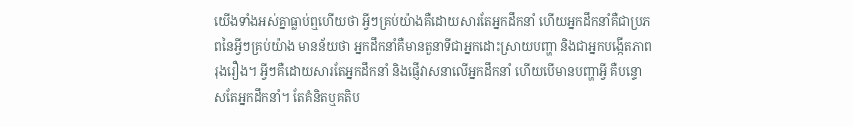យើងទាំងអស់គ្នាធ្លាប់ឮហើយថា អ្វីៗគ្រប់យ៉ាងគឺដោយសារតែអ្នកដឹកនាំ ហើយអ្នកដឹកនាំគឺជាប្រភពនៃអ្វីៗគ្រប់យ៉ាង មានន័យថា អ្នកដឹកនាំគឺមានតួនាទីជាអ្នកដោះស្រាយបញ្ហា និងជាអ្នកបង្កើតភាពរុងរឿង។ អ្វីៗគឺដោយសារតែអ្នកដឹកនាំ និងផ្ញើវាសនាលើអ្នកដឹកនាំ ហើយបើមានបញ្ហាអ្វី គឺបន្ទោសតែអ្នកដឹកនាំ។ តែគំនិតឬគតិប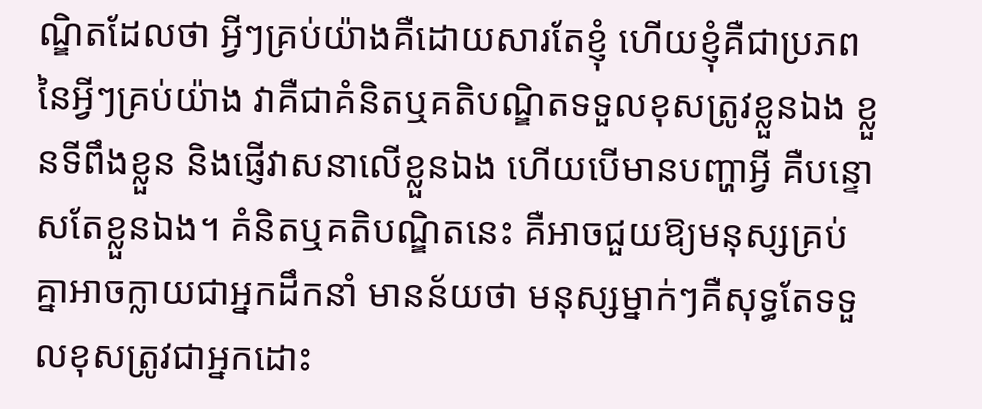ណ្ឌិតដែលថា អ្វីៗគ្រប់យ៉ាងគឺដោយសារតែខ្ញុំ ហើយខ្ញុំគឺជាប្រភពនៃអ្វីៗគ្រប់យ៉ាង វាគឺជាគំនិតឬគតិបណ្ឌិតទទួលខុសត្រូវខ្លួនឯង ខ្លួនទីពឹងខ្លួន និងផ្ញើវាសនាលើខ្លួនឯង ហើយបើមានបញ្ហាអ្វី គឺបន្ទោសតែខ្លួនឯង។ គំនិតឬគតិបណ្ឌិតនេះ គឺអាចជួយឱ្យមនុស្សគ្រប់គ្នាអាចក្លាយជាអ្នកដឹកនាំ មានន័យថា មនុស្សម្នាក់ៗគឺសុទ្ធតែទទួលខុសត្រូវជាអ្នកដោះ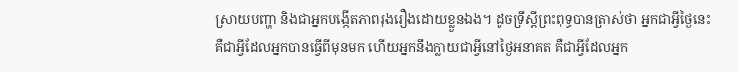ស្រាយបញ្ហា និងជាអ្នកបង្កើតភាពរុងរឿងដោយខ្លួនឯង។ ដូចទ្រឹស្តីព្រះពុទ្ធបានត្រាស់ថា អ្នកជាអ្វីថ្ងៃនេះ គឺជាអ្វីដែលអ្នកបានធ្វើពីមុនមក ហើយអ្នកនឹងក្លាយជាអ្វីនៅថ្ងៃអនាគត គឺជាអ្វីដែលអ្នក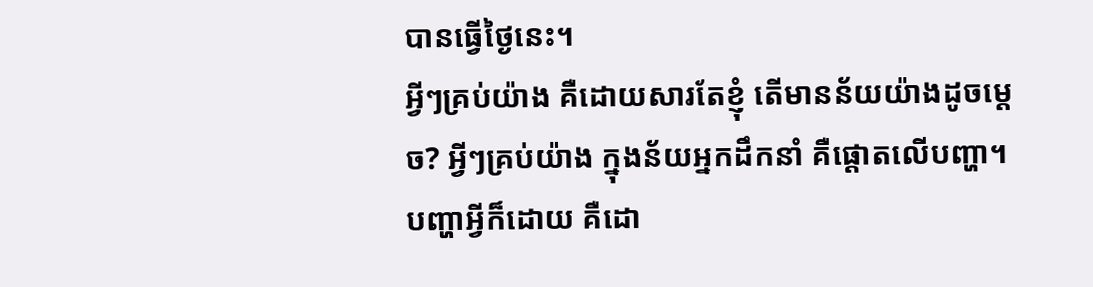បានធ្វើថ្ងៃនេះ។
អ្វីៗគ្រប់យ៉ាង គឺដោយសារតែខ្ញុំ តើមានន័យយ៉ាងដូចម្តេច? អ្វីៗគ្រប់យ៉ាង ក្នុងន័យអ្នកដឹកនាំ គឺផ្តោតលើបញ្ហា។ បញ្ហាអ្វីក៏ដោយ គឺដោ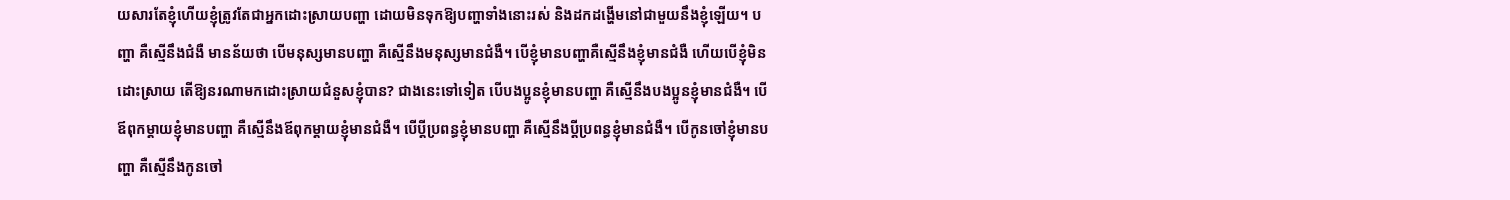យសារតែខ្ញុំហើយខ្ញុំត្រូវតែជាអ្នកដោះស្រាយបញ្ហា ដោយមិនទុកឱ្យបញ្ហាទាំងនោះរស់ និងដកដង្ហើមនៅជាមួយនឹងខ្ញុំឡើយ។ បញ្ហា គឺស្មើនឹងជំងឺ មានន័យថា បើមនុស្សមានបញ្ហា គឺស្មើនឹងមនុស្សមានជំងឺ។ បើខ្ញុំមានបញ្ហាគឺស្មើនឹងខ្ញុំមានជំងឺ ហើយបើខ្ញុំមិនដោះស្រាយ តើឱ្យនរណាមកដោះស្រាយជំនួសខ្ញុំបាន? ជាងនេះទៅទៀត បើបងប្អូនខ្ញុំមានបញ្ហា គឺស្មើនឹងបងប្អូនខ្ញុំមានជំងឺ។ បើឪពុកម្តាយខ្ញុំមានបញ្ហា គឺស្មើនឹងឪពុកម្តាយខ្ញុំមានជំងឺ។ បើប្តីប្រពន្ធខ្ញុំមានបញ្ហា គឺស្មើនឹងប្តីប្រពន្ធខ្ញុំមានជំងឺ។ បើកូនចៅខ្ញុំមានបញ្ហា គឺស្មើនឹងកូនចៅ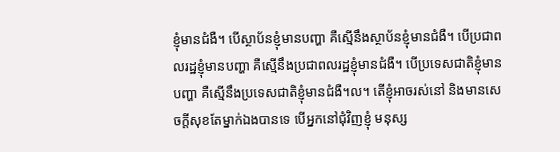ខ្ញុំមានជំងឺ។ បើស្ថាប័នខ្ញុំមានបញ្ហា គឺស្មើនឹងស្ថាប័នខ្ញុំមានជំងឺ។ បើប្រជាពលរដ្ឋខ្ញុំមានបញ្ហា គឺស្មើនឹងប្រជាពលរដ្ឋខ្ញុំមានជំងឺ។ បើប្រទេសជាតិខ្ញុំមានបញ្ហា គឺស្មើនឹងប្រទេសជាតិខ្ញុំមានជំងឺ។ល។ តើខ្ញុំអាចរស់នៅ និងមានសេចក្តីសុខតែម្នាក់ឯងបានទេ បើអ្នកនៅជុំវិញខ្ញុំ មនុស្ស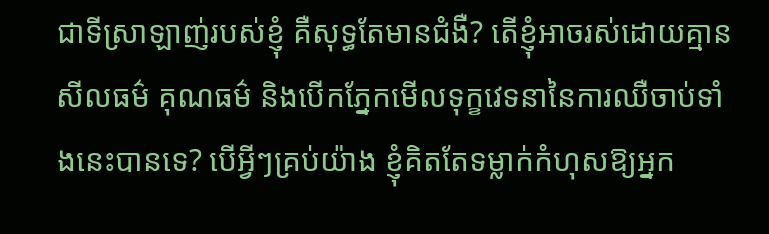ជាទីស្រាឡាញ់របស់ខ្ញុំ គឺសុទ្ធតែមានជំងឺ? តើខ្ញុំអាចរស់ដោយគ្មានសីលធម៌ គុណធម៌ និងបើកភ្នែកមើលទុក្ខវេទនានៃការឈឺចាប់ទាំងនេះបានទេ? បើអ្វីៗគ្រប់យ៉ាង ខ្ញុំគិតតែទម្លាក់កំហុសឱ្យអ្នក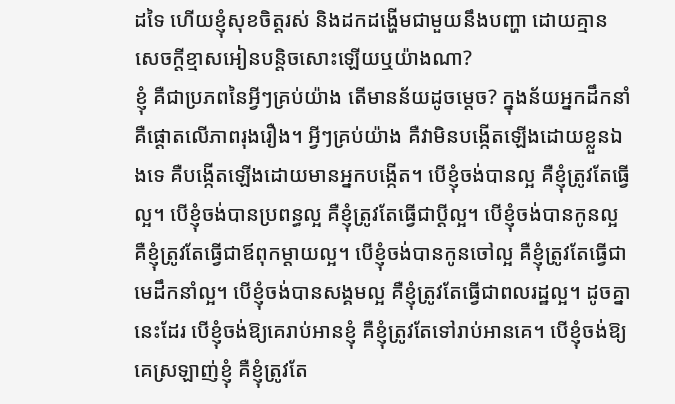ដទៃ ហើយខ្ញុំសុខចិត្តរស់ និងដកដង្ហើមជាមួយនឹងបញ្ហា ដោយគ្មានសេចក្តីខ្មាសអៀនបន្តិចសោះឡើយឬយ៉ាងណា?
ខ្ញុំ គឺជាប្រភពនៃអ្វីៗគ្រប់យ៉ាង តើមានន័យដូចម្តេច? ក្នុងន័យអ្នកដឹកនាំ គឺផ្តោតលើភាពរុងរឿង។ អ្វីៗគ្រប់យ៉ាង គឺវាមិនបង្កើតឡើងដោយខ្លួនឯងទេ គឺបង្កើតឡើងដោយមានអ្នកបង្កើត។ បើខ្ញុំចង់បានល្អ គឺខ្ញុំត្រូវតែធ្វើល្អ។ បើខ្ញុំចង់បានប្រពន្ធល្អ គឺខ្ញុំត្រូវតែធ្វើជាប្តីល្អ។ បើខ្ញុំចង់បានកូនល្អ គឺខ្ញុំត្រូវតែធ្វើជាឪពុកម្តាយល្អ។ បើខ្ញុំចង់បានកូនចៅល្អ គឺខ្ញុំត្រូវតែធ្វើជាមេដឹកនាំល្អ។ បើខ្ញុំចង់បានសង្គមល្អ គឺខ្ញុំត្រូវតែធ្វើជាពលរដ្ឋល្អ។ ដូចគ្នានេះដែរ បើខ្ញុំចង់ឱ្យគេរាប់អានខ្ញុំ គឺខ្ញុំត្រូវតែទៅរាប់អានគេ។ បើខ្ញុំចង់ឱ្យគេស្រឡាញ់ខ្ញុំ គឺខ្ញុំត្រូវតែ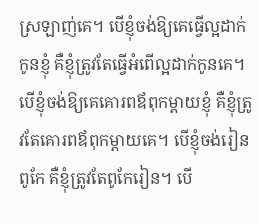ស្រឡាញ់គេ។ បើខ្ញុំចង់ឱ្យគេធ្វើល្អដាក់កូនខ្ញុំ គឺខ្ញុំត្រូវតែធ្វើអំពើល្អដាក់កូនគេ។បើខ្ញុំចង់ឱ្យគេគោរពឪពុកម្តាយខ្ញុំ គឺខ្ញុំត្រូវតែគោរពឪពុកម្តាយគេ។ បើខ្ញុំចង់រៀនពូកែ គឺខ្ញុំត្រូវតែពូកែរៀន។ បើ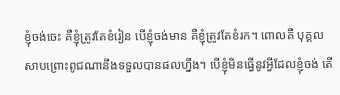ខ្ញុំចង់ចេះ គឺខ្ញុំត្រូវតែខំរៀន បើខ្ញុំចង់មាន គឺខ្ញុំត្រូវតែខំរក។ ពោលគឺ បុគ្គលសាបព្រោះពូជណានឹងទទួលបានផលហ្នឹង។ បើខ្ញុំមិនធ្វើនូវអ្វីដែលខ្ញុំចង់ តើ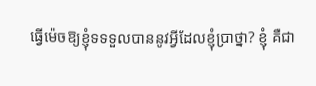ធ្វើម៉េចឱ្យខ្ញុំទទទួលបាននូវអ្វីដែលខ្ញុំប្រាថ្នា? ខ្ញុំ គឺជា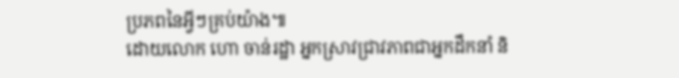ប្រភពនៃអ្វីៗគ្រប់យ៉ាង៕
ដោយលោក ហោ ចាន់រដ្ឋា អ្នកស្រាវជ្រាវភាពជាអ្នកដឹកនាំ និ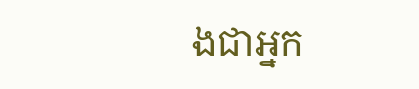ងជាអ្នក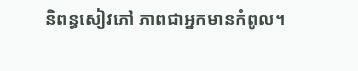និពន្ធសៀវភៅ ភាពជាអ្នកមានកំពូល។